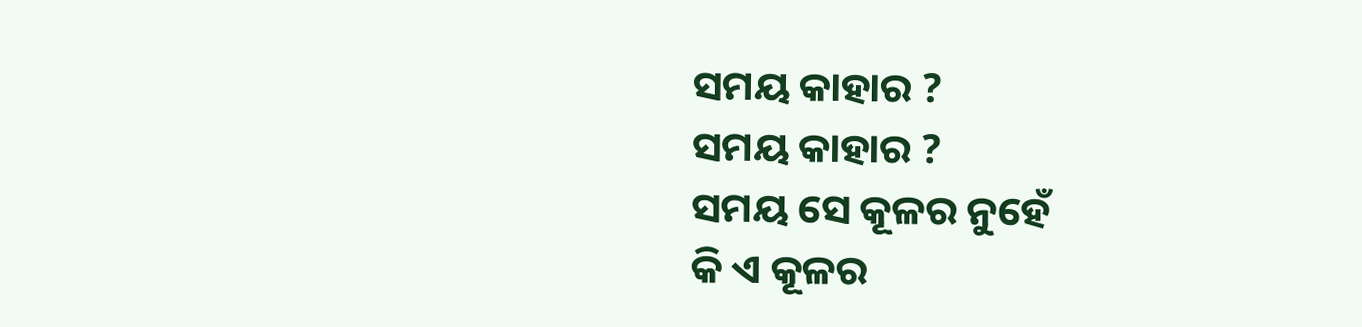ସମୟ କାହାର ?
ସମୟ କାହାର ?
ସମୟ ସେ କୂଳର ନୁହେଁ
କି ଏ କୂଳର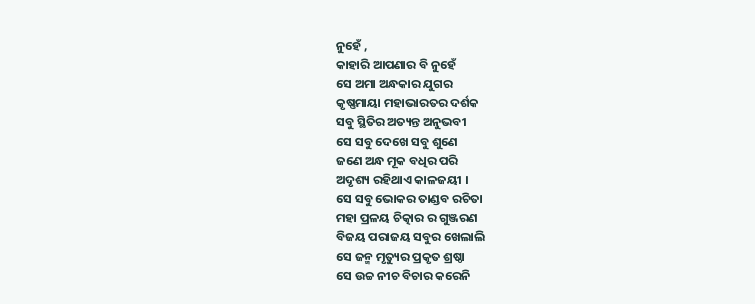ନୁହେଁ ,
କାହାରି ଆପଣାର ବି ନୁହେଁ
ସେ ଅମା ଅନ୍ଧକାର ଯୁଗର
କୃଷ୍ଣମାୟା ମହାଭାରତର ଦର୍ଶକ
ସବୁ ସ୍ଥିତିର ଅତ୍ୟନ୍ତ ଅନୁଭବୀ
ସେ ସବୁ ଦେଖେ ସବୁ ଶୁଣେ
ଜଣେ ଅନ୍ଧ ମୂକ ବଧିର ପରି
ଅଦୃଶ୍ୟ ରହିଥାଏ କାଳଜୟୀ ।
ସେ ସବୁ ଭୋକର ତାଣ୍ଡବ ରଚିତା
ମହା ପ୍ରଳୟ ଚିତ୍କାର ର ଗୁଞ୍ଜରଣ
ବିଜୟ ପରାଜୟ ସବୁର ଖେଲାଲି
ସେ ଜନ୍ମ ମୃତ୍ୟୁର ପ୍ରକୃତ ଶ୍ରଷ୍ଠା
ସେ ଉଚ୍ଚ ନୀଚ ବିଚାର କରେନି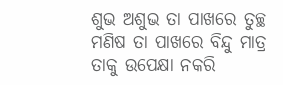ଶୁଭ ଅଶୁଭ ତା ପାଖରେ ତୁଚ୍ଛ
ମଣିଷ ତା ପାଖରେ ବିନ୍ଦୁ ମାତ୍ର
ତାକୁ ଉପେକ୍ଷା ନକରି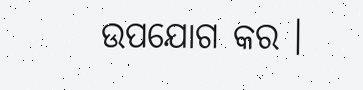ଉପଯୋଗ କର ।